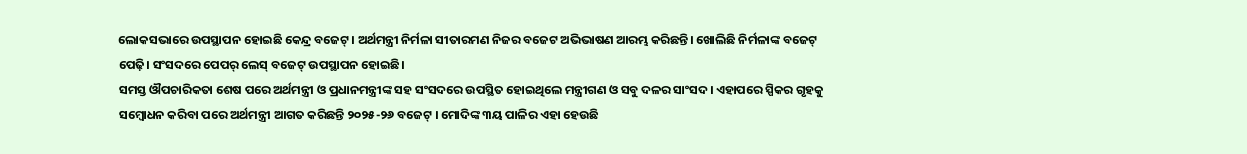ଲୋକସଭାରେ ଉପସ୍ଥାପନ ହୋଇଛି କେନ୍ଦ୍ର ବଜେଟ୍। ଅର୍ଥମନ୍ତ୍ରୀ ନିର୍ମଳା ସୀତାରମଣ ନିଜର ବଜେଟ ଅଭିଭାଷଣ ଆରମ୍ଭ କରିଛନ୍ତି। ଖୋଲିଛି ନିର୍ମଳାଙ୍କ ବଜେଟ୍ ପେଢ଼ି। ସଂସଦରେ ପେପର୍ ଲେସ୍ ବଜେଟ୍ ଉପସ୍ଥାପନ ହୋଇଛି।
ସମସ୍ତ ଔପଚାରିକତା ଶେଷ ପରେ ଅର୍ଥମନ୍ତ୍ରୀ ଓ ପ୍ରଧାନମନ୍ତ୍ରୀଙ୍କ ସହ ସଂସଦରେ ଉପସ୍ଥିତ ହୋଇଥିଲେ ମନ୍ତ୍ରୀଗଣ ଓ ସବୁ ଦଳର ସାଂସଦ। ଏହାପରେ ସ୍ପିକର ଗୃହକୁ ସମ୍ବୋଧନ କରିବା ପରେ ଅର୍ଥମନ୍ତ୍ରୀ ଆଗତ କରିଛନ୍ତି ୨୦୨୫-୨୬ ବଜେଟ୍ । ମୋଦିଙ୍କ ୩ୟ ପାଳିର ଏହା ହେଉଛି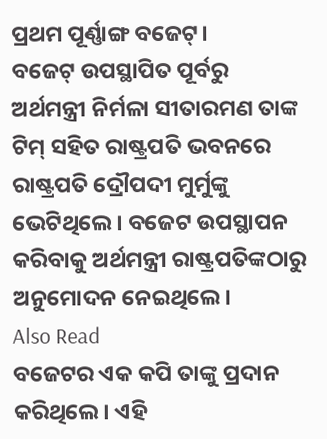ପ୍ରଥମ ପୂର୍ଣ୍ଣାଙ୍ଗ ବଜେଟ୍।
ବଜେଟ୍ ଉପସ୍ଥାପିତ ପୂର୍ବରୁ ଅର୍ଥମନ୍ତ୍ରୀ ନିର୍ମଳା ସୀତାରମଣ ତାଙ୍କ ଟିମ୍ ସହିତ ରାଷ୍ଟ୍ରପତି ଭବନରେ ରାଷ୍ଟ୍ରପତି ଦ୍ରୌପଦୀ ମୁର୍ମୁଙ୍କୁ ଭେଟିଥିଲେ। ବଜେଟ ଉପସ୍ଥାପନ କରିବାକୁ ଅର୍ଥମନ୍ତ୍ରୀ ରାଷ୍ଟ୍ରପତିଙ୍କଠାରୁ ଅନୁମୋଦନ ନେଇଥିଲେ।
Also Read
ବଜେଟର ଏକ କପି ତାଙ୍କୁ ପ୍ରଦାନ କରିଥିଲେ। ଏହି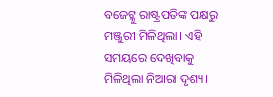ବଜେଟ୍କୁ ରାଷ୍ଟ୍ରପତିଙ୍କ ପକ୍ଷରୁ ମଞ୍ଜୁରୀ ମିଳିଥିଲା। ଏହି ସମୟରେ ଦେଖିବାକୁ ମିଳିଥିଲା ନିଆରା ଦୃଶ୍ୟ।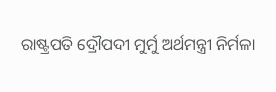ରାଷ୍ଟ୍ରପତି ଦ୍ରୌପଦୀ ମୁର୍ମୁ ଅର୍ଥମନ୍ତ୍ରୀ ନିର୍ମଳା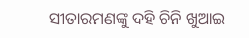ସୀତାରମଣଙ୍କୁ ଦହି ଚିନି ଖୁଆଇ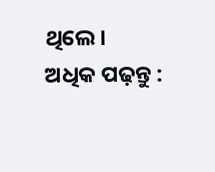ଥିଲେ।
ଅଧିକ ପଢ଼ନ୍ତୁ :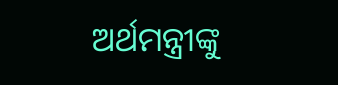ଅର୍ଥମନ୍ତ୍ରୀଙ୍କୁ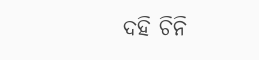ଦହି ଚିନି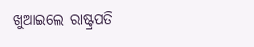ଖୁଆଇଲେ ରାଷ୍ଟ୍ରପତି